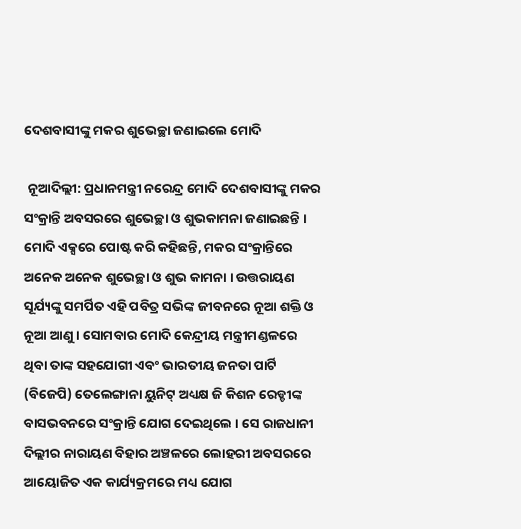ଦେଶବାସୀଙ୍କୁ ମକର ଶୁଭେଚ୍ଛା ଜଣାଇଲେ ମୋଦି

 ନୂଆଦିଲ୍ଲୀ: ପ୍ରଧାନମନ୍ତ୍ରୀ ନରେନ୍ଦ୍ର ମୋଦି ଦେଶବାସୀଙ୍କୁ ମକର ସଂକ୍ରାନ୍ତି ଅବସରରେ ଶୁଭେଚ୍ଛା ଓ ଶୁଭକାମନା ଜଣାଇଛନ୍ତି ।  ମୋଦି ଏକ୍ସରେ ପୋଷ୍ଟ କରି କହିଛନ୍ତି, ମକର ସଂକ୍ରାନ୍ତିରେ ଅନେକ ଅନେକ ଶୁଭେଚ୍ଛା ଓ ଶୁଭ କାମନା । ଉତ୍ତରାୟଣ ସୂର୍ଯ୍ୟଙ୍କୁ ସମର୍ପିତ ଏହି ପବିତ୍ର ସଭିଙ୍କ ଜୀବନରେ ନୂଆ ଶକ୍ତି ଓ ନୂଆ ଆଣୁ । ସୋମବାର ମୋଦି କେନ୍ଦ୍ରୀୟ ମନ୍ତ୍ରୀମଣ୍ଡଳରେ ଥିବା ତାଙ୍କ ସହଯୋଗୀ ଏବଂ ଭାରତୀୟ ଜନତା ପାର୍ଟି (ବିଜେପି) ତେଲେଙ୍ଗାନା ୟୁନିଟ୍ ଅଧ୍ୟକ୍ଷ ଜି କିଶନ ରେଡ୍ଡୀଙ୍କ ବାସଭବନରେ ସଂକ୍ରାନ୍ତି ଯୋଗ ଦେଇଥିଲେ । ସେ ରାଜଧାନୀ ଦିଲ୍ଲୀର ନାରାୟଣ ବିହାର ଅଞ୍ଚଳରେ ଲୋହରୀ ଅବସରରେ ଆୟୋଜିତ ଏକ କାର୍ଯ୍ୟକ୍ରମରେ ମଧ୍ୟ ଯୋଗ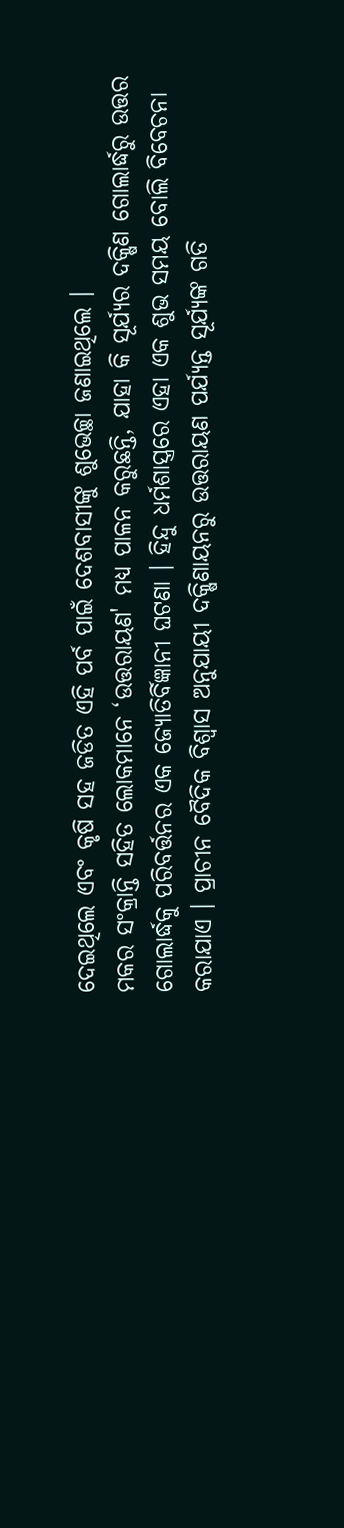ଦେଇଥିଲେ ଏବଂ କୃଷି ସହ ଜଡିତ ଏହି ପର୍ବ ପାଇଁ ଦେଶବାସୀଙ୍କୁ ଶୁଭେଚ୍ଛା ଜଣାଇଥିଲେ ।
ମକର ସଂକ୍ରାନ୍ତି ସହିତ ଲୋକମାନେ ‘ଉତ୍ତରାୟଣ' ମଧ୍ୟ ପାଳନ କରୁଛନ୍ତି, ଯାହା କି ସୂର୍ଯ୍ୟର ଦକ୍ଷିଣ ଗୋଲାର୍ଦ୍ଧରୁ ଉତ୍ତର ଗୋଲାର୍ଦ୍ଧକୁ ପରିବର୍ତ୍ତନର ଏକ ଜ୍ୟୋତିର୍ବିଜ୍ଞାନୀ ଘଟଣା । ହିନ୍ଦୁ ଧର୍ମଶାସ୍ତ୍ରରେ ଏହା ଏକ ଶୁଭ ସମୟ ବୋଲି ବିବେଚନା କରାଯାଏ । ପ୍ରାଚୀନ ବୈଦିକ ବିଶ୍ୱାସ ଅନୁଯାୟୀ ଦକ୍ଷିଣାୟନରୁ ଉତ୍ତରାୟଣ ପର୍ଯ୍ୟନ୍ତ ସୂର୍ଯ୍ୟଙ୍କ ଗତି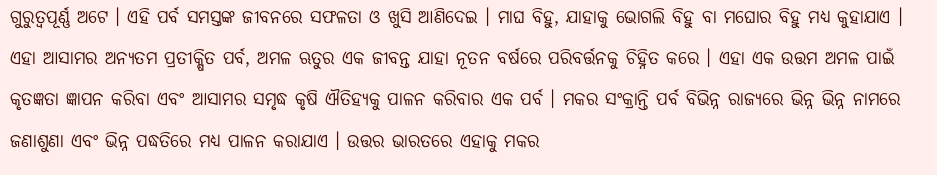ଗୁରୁତ୍ୱପୂର୍ଣ୍ଣ ଅଟେ । ଏହି ପର୍ବ ସମସ୍ତଙ୍କ ଜୀବନରେ ସଫଳତା ଓ ଖୁସି ଆଣିଦେଇ । ମାଘ ବିହୁ, ଯାହାକୁ ଭୋଗଲି ବିହୁ ବା ମଘୋର ବିହୁ ମଧ୍ୟ କୁହାଯାଏ । ଏହା ଆସାମର ଅନ୍ୟତମ ପ୍ରତୀକ୍ଷିତ ପର୍ବ, ଅମଳ ଋତୁର ଏକ ଜୀବନ୍ତ ଯାହା ନୂତନ ବର୍ଷରେ ପରିବର୍ତ୍ତନକୁ ଚିହ୍ନିତ କରେ । ଏହା ଏକ ଉତ୍ତମ ଅମଳ ପାଇଁ କୃତଜ୍ଞତା ଜ୍ଞାପନ କରିବା ଏବଂ ଆସାମର ସମୃଦ୍ଧ କୃଷି ଐତିହ୍ୟକୁ ପାଳନ କରିବାର ଏକ ପର୍ବ । ମକର ସଂକ୍ରାନ୍ତି ପର୍ବ ବିଭିନ୍ନ ରାଜ୍ୟରେ ଭିନ୍ନ ଭିନ୍ନ ନାମରେ ଜଣାଶୁଣା ଏବଂ ଭିନ୍ନ ପଦ୍ଧତିରେ ମଧ୍ୟ ପାଳନ କରାଯାଏ । ଉତ୍ତର ଭାରତରେ ଏହାକୁ ମକର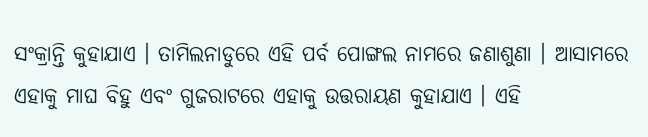ସଂକ୍ରାନ୍ତି କୁହାଯାଏ । ତାମିଲନାଡୁରେ ଏହି ପର୍ବ ପୋଙ୍ଗଲ ନାମରେ ଜଣାଶୁଣା । ଆସାମରେ ଏହାକୁ ମାଘ ବିହୁ ଏବଂ ଗୁଜରାଟରେ ଏହାକୁ ଉତ୍ତରାୟଣ କୁହାଯାଏ । ଏହି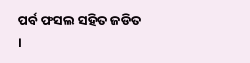ପର୍ବ ଫସଲ ସହିତ ଜଡିତ ।